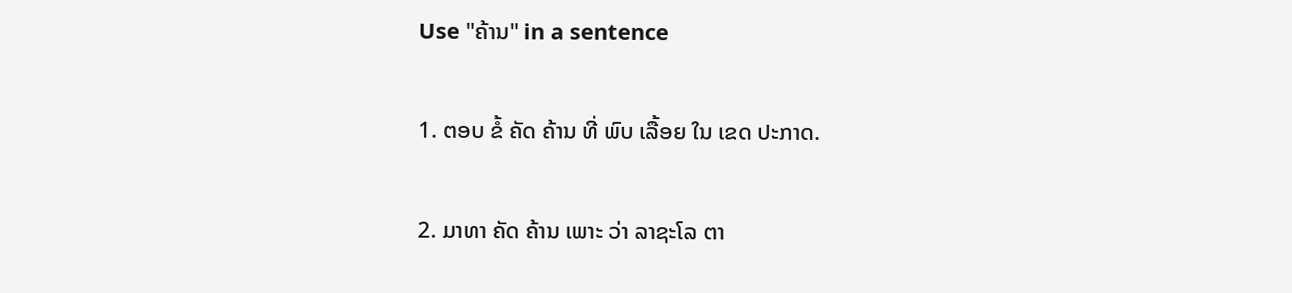Use "ຄ້ານ" in a sentence

1. ຕອບ ຂໍ້ ຄັດ ຄ້ານ ທີ່ ພົບ ເລື້ອຍ ໃນ ເຂດ ປະກາດ.

2. ມາທາ ຄັດ ຄ້ານ ເພາະ ວ່າ ລາຊະໂລ ຕາ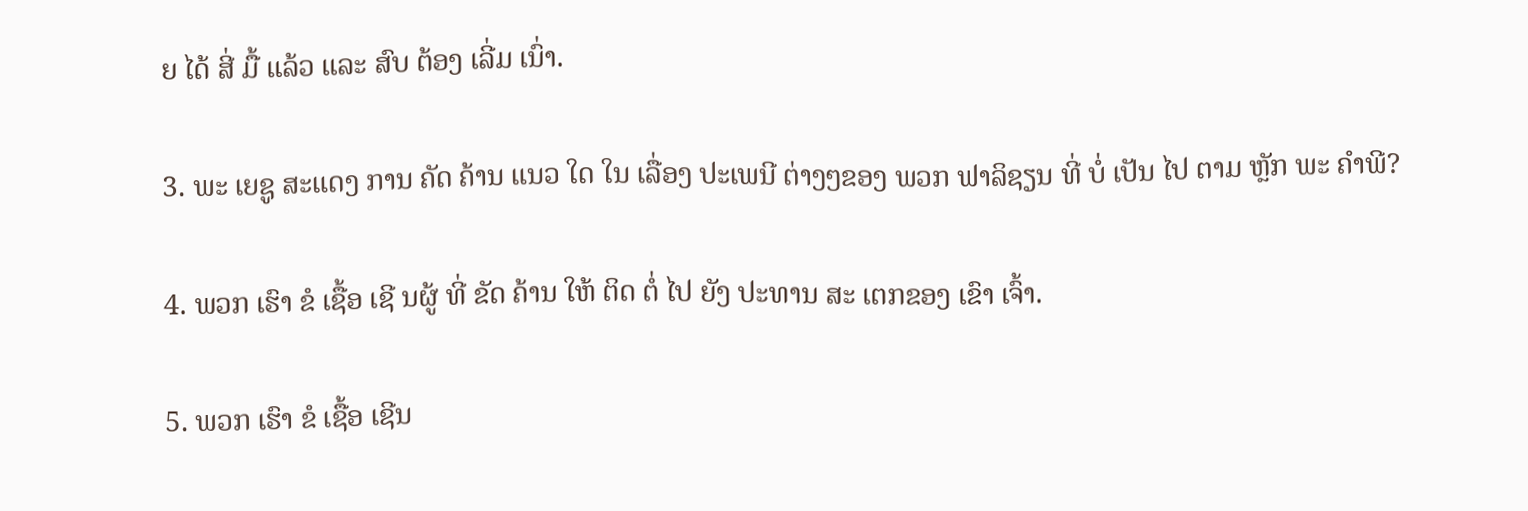ຍ ໄດ້ ສີ່ ມື້ ແລ້ວ ແລະ ສົບ ຕ້ອງ ເລີ່ມ ເນົ່າ.

3. ພະ ເຍຊູ ສະແດງ ການ ຄັດ ຄ້ານ ແນວ ໃດ ໃນ ເລື່ອງ ປະເພນີ ຕ່າງໆຂອງ ພວກ ຟາລິຊຽນ ທີ່ ບໍ່ ເປັນ ໄປ ຕາມ ຫຼັກ ພະ ຄໍາພີ?

4. ພວກ ເຮົາ ຂໍ ເຊື້ອ ເຊີ ນຜູ້ ທີ່ ຂັດ ຄ້ານ ໃຫ້ ຕິດ ຕໍ່ ໄປ ຍັງ ປະທານ ສະ ເຕກຂອງ ເຂົາ ເຈົ້າ.

5. ພວກ ເຮົາ ຂໍ ເຊື້ອ ເຊີນ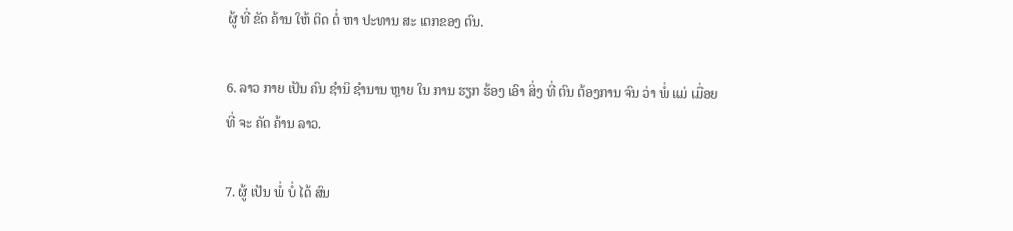ຜູ້ ທີ່ ຂັດ ຄ້ານ ໃຫ້ ຕິດ ຕໍ່ ຫາ ປະທານ ສະ ເຕກຂອງ ຕົນ.

6. ລາວ ກາຍ ເປັນ ຄົນ ຊໍານິ ຊໍານານ ຫຼາຍ ໃນ ການ ຮຽກ ຮ້ອງ ເອົາ ສິ່ງ ທີ່ ຕົນ ຕ້ອງການ ຈົນ ວ່າ ພໍ່ ແມ່ ເມື່ອຍ ທີ່ ຈະ ຄັດ ຄ້ານ ລາວ.

7. ຜູ້ ເປັນ ພໍ່ ບໍ່ ໄດ້ ສົນ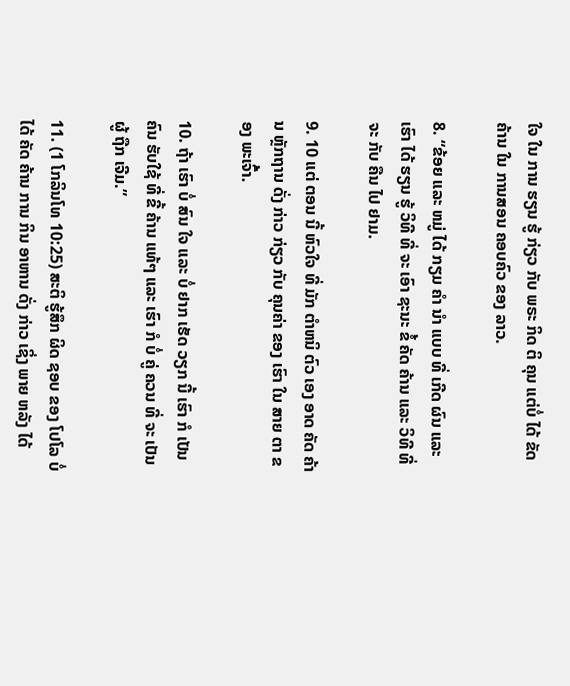ໃຈ ໃນ ການ ຮຽນ ຮູ້ ກ່ຽວ ກັບ ພຣະ ກິດ ຕິ ຄຸນ ແຕ່ບໍ່ ໄດ້ ຂັດ ຄ້ານ ໃນ ການສອນ ຄອບຄົວ ຂອງ ລາວ.

8. “ຂ້ອຍ ແລະ ຫມູ່ ໄດ້ ກຽມ ຄໍາ ນໍາ ແບບ ທີ່ ເກີດ ຜົນ ແລະ ເຮົາ ໄດ້ ຮຽນ ຮູ້ ວິທີ ທີ່ ຈະ ເອົາ ຊະນະ ຂໍ້ ຄັດ ຄ້ານ ແລະ ວິທີ ທີ່ ຈະ ກັບ ຄືນ ໄປ ຢາມ.

9. 10 ແຕ່ ຕອນ ນີ້ ຫົວໃຈ ທີ່ ມັກ ຕໍາຫນິ ຕົວ ເອງ ອາດ ຄັດ ຄ້ານ ຫຼັກຖານ ດັ່ງ ກ່າວ ກ່ຽວ ກັບ ຄຸນຄ່າ ຂອງ ເຮົາ ໃນ ສາຍ ຕາ ຂອງ ພະເຈົ້າ.

10. ຖ້າ ເຮົາ ບໍ່ ສົນ ໃຈ ແລະ ບໍ່ ຢາກ ເຮັດ ວຽກ ນີ້ ເຮົາ ກໍ ເປັນ ຄົນ ຮັບໃຊ້ ທີ່ ຂີ້ ຄ້ານ ແທ້ໆ ແລະ ເຮົາ ກໍ ບໍ່ ຄູ່ ຄວນ ທີ່ ຈະ ເປັນ ຜູ້ ຖືກ ເຈີມ.”

11. (1 ໂກລິນໂທ 10:25) ສະຕິ ຮູ້ສຶກ ຜິດ ຊອບ ຂອງ ໂປໂລ ບໍ່ ໄດ້ ຄັດ ຄ້ານ ການ ກິນ ອາຫານ ດັ່ງ ກ່າວ ເຊິ່ງ ພາຍ ຫລັງ ໄດ້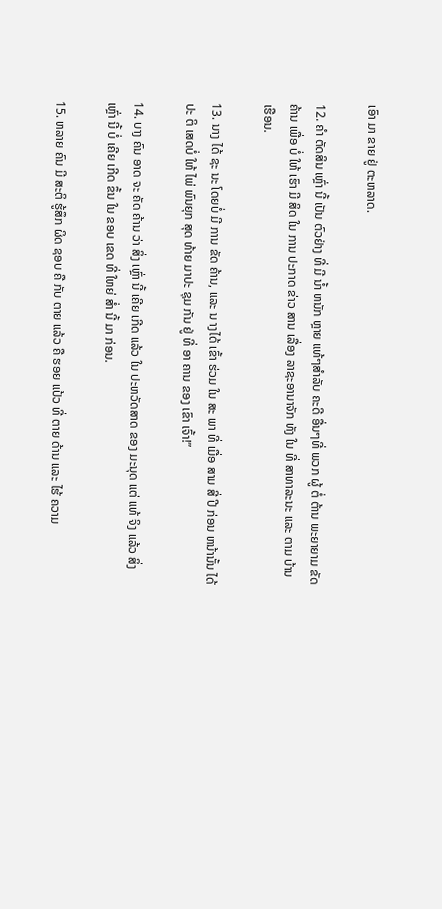ເອົາ ມາ ຂາຍ ຢູ່ ຕະຫລາດ.

12. ຄໍາ ຕັດສິນ ເຫຼົ່າ ນີ້ ເປັນ ຕົວຢ່າງ ທີ່ ມີ ນໍ້າ ຫນັກ ຫຼາຍ ແທ້ໆສໍາລັບ ຄະດີ ອື່ນໆທີ່ ພວກ ຜູ້ ຕໍ່ ຕ້ານ ພະຍາຍາມ ຂັດ ຄ້ານ ເພື່ອ ບໍ່ ໃຫ້ ເຮົາ ມີ ສິດ ໃນ ການ ປະກາດ ຂ່າວ ສານ ເລື່ອງ ລາຊະອານາຈັກ ທັງ ໃນ ທີ່ ສາທາລະນະ ແລະ ຕາມ ບ້ານ ເຮືອນ.

13. ນາງ ໄດ້ ຊະ ນະ ໂດຍບໍ່ ມີ ການ ຂັດ ຄ້ານ, ແລະ ນ າງໄດ້ ເຂົ້າ ຮ່ວມ ໃນ ສະ ພາ ທີ່ ເມື່ອ ສາມ ສີ່ ປີ ກ່ອນ ຫນ້ານັ້ນ ໄດ້ ປະ ຕິ ເສດບໍ່ ໃຫ້ ໄພ່ ພົນຍຸກ ສຸດ ທ້າຍ ມາປະ ຊຸມ ກັນ ຢູ່ ທີ່ ອາ ຄານ ຂອງ ເຂົາ ເຈົ້າ!”

14. ບາງ ຄົນ ອາດ ຈະ ຄັດ ຄ້ານ ວ່າ ສິ່ງ ເຫຼົ່າ ນີ້ ເຄີຍ ເກີດ ແລ້ວ ໃນ ປະຫວັດສາດ ຂອງ ມະນຸດ ແຕ່ ແທ້ ຈິງ ແລ້ວ ສິ່ງ ເຫຼົ່າ ນີ້ ບໍ່ ເຄີຍ ເກີດ ຂຶ້ນ ໃນ ຂອບ ເຂດ ທີ່ ໃຫຍ່ ສໍ່າ ນີ້ ມາ ກ່ອນ.

15. ຫລາຍ ຄົນ ມີ ສະຕິ ຮູ້ສຶກ ຜິດ ຊອບ ຄື ກັບ ຕາຍ ແລ້ວ ຄື ຮອຍ ແປ້ວ ທີ່ ຕາຍ ດ້ານ ແລະ ໄຮ້ ຄວາມ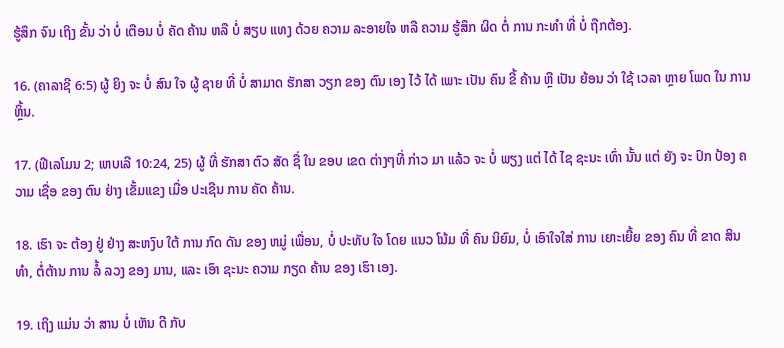ຮູ້ສຶກ ຈົນ ເຖິງ ຂັ້ນ ວ່າ ບໍ່ ເຕືອນ ບໍ່ ຄັດ ຄ້ານ ຫລື ບໍ່ ສຽບ ແທງ ດ້ວຍ ຄວາມ ລະອາຍໃຈ ຫລື ຄວາມ ຮູ້ສຶກ ຜິດ ຕໍ່ ການ ກະທໍາ ທີ່ ບໍ່ ຖືກຕ້ອງ.

16. (ຄາລາຊີ 6:5) ຜູ້ ຍິງ ຈະ ບໍ່ ສົນ ໃຈ ຜູ້ ຊາຍ ທີ່ ບໍ່ ສາມາດ ຮັກສາ ວຽກ ຂອງ ຕົນ ເອງ ໄວ້ ໄດ້ ເພາະ ເປັນ ຄົນ ຂີ້ ຄ້ານ ຫຼື ເປັນ ຍ້ອນ ວ່າ ໃຊ້ ເວລາ ຫຼາຍ ໂພດ ໃນ ການ ຫຼິ້ນ.

17. (ຟີເລໂມນ 2; ເຫບເລີ 10:24, 25) ຜູ້ ທີ່ ຮັກສາ ຕົວ ສັດ ຊື່ ໃນ ຂອບ ເຂດ ຕ່າງໆທີ່ ກ່າວ ມາ ແລ້ວ ຈະ ບໍ່ ພຽງ ແຕ່ ໄດ້ ໄຊ ຊະນະ ເທົ່າ ນັ້ນ ແຕ່ ຍັງ ຈະ ປົກ ປ້ອງ ຄວາມ ເຊື່ອ ຂອງ ຕົນ ຢ່າງ ເຂັ້ມແຂງ ເມື່ອ ປະເຊີນ ການ ຄັດ ຄ້ານ.

18. ເຮົາ ຈະ ຕ້ອງ ຢູ່ ຢ່າງ ສະຫງົບ ໃຕ້ ການ ກົດ ດັນ ຂອງ ຫມູ່ ເພື່ອນ, ບໍ່ ປະທັບ ໃຈ ໂດຍ ແນວ ໂນ້ມ ທີ່ ຄົນ ນິຍົມ, ບໍ່ ເອົາໃຈໃສ່ ການ ເຍາະເຍີ້ຍ ຂອງ ຄົນ ທີ່ ຂາດ ສິນ ທໍາ, ຕໍ່ຕ້ານ ການ ລໍ້ ລວງ ຂອງ ມານ, ແລະ ເອົາ ຊະນະ ຄວາມ ກຽດ ຄ້ານ ຂອງ ເຮົາ ເອງ.

19. ເຖິງ ແມ່ນ ວ່າ ສານ ບໍ່ ເຫັນ ດີ ກັບ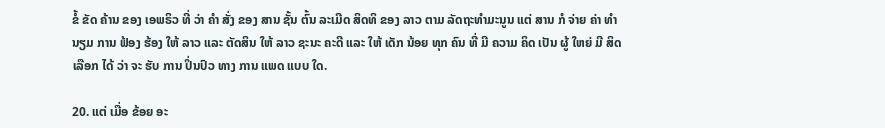ຂໍ້ ຂັດ ຄ້ານ ຂອງ ເອພຣິວ ທີ່ ວ່າ ຄໍາ ສັ່ງ ຂອງ ສານ ຊັ້ນ ຕົ້ນ ລະເມີດ ສິດທິ ຂອງ ລາວ ຕາມ ລັດຖະທໍາມະນູນ ແຕ່ ສານ ກໍ ຈ່າຍ ຄ່າ ທໍານຽມ ການ ຟ້ອງ ຮ້ອງ ໃຫ້ ລາວ ແລະ ຕັດສິນ ໃຫ້ ລາວ ຊະນະ ຄະດີ ແລະ ໃຫ້ ເດັກ ນ້ອຍ ທຸກ ຄົນ ທີ່ ມີ ຄວາມ ຄິດ ເປັນ ຜູ້ ໃຫຍ່ ມີ ສິດ ເລືອກ ໄດ້ ວ່າ ຈະ ຮັບ ການ ປິ່ນປົວ ທາງ ການ ແພດ ແບບ ໃດ.

20. ແຕ່ ເມື່ອ ຂ້ອຍ ອະ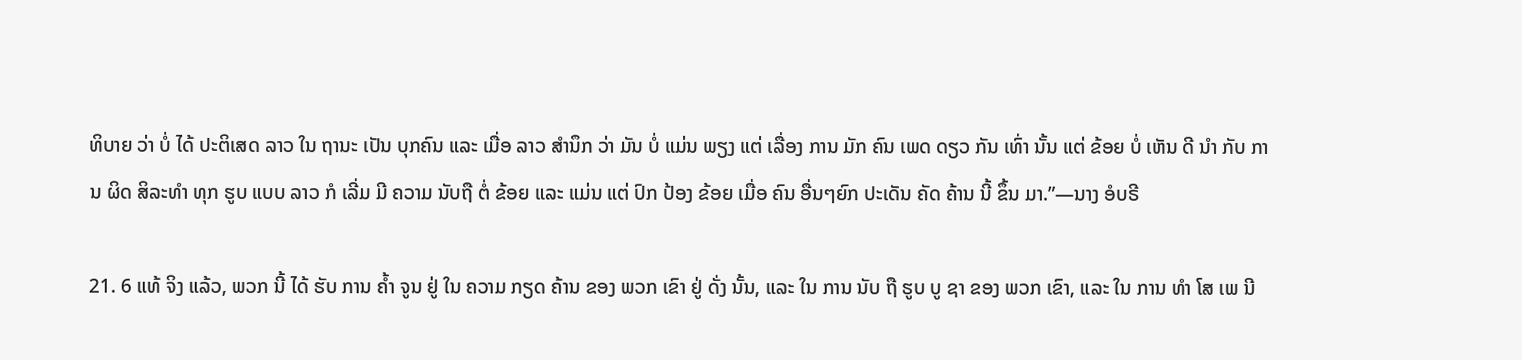ທິບາຍ ວ່າ ບໍ່ ໄດ້ ປະຕິເສດ ລາວ ໃນ ຖານະ ເປັນ ບຸກຄົນ ແລະ ເມື່ອ ລາວ ສໍານຶກ ວ່າ ມັນ ບໍ່ ແມ່ນ ພຽງ ແຕ່ ເລື່ອງ ການ ມັກ ຄົນ ເພດ ດຽວ ກັນ ເທົ່າ ນັ້ນ ແຕ່ ຂ້ອຍ ບໍ່ ເຫັນ ດີ ນໍາ ກັບ ການ ຜິດ ສິລະທໍາ ທຸກ ຮູບ ແບບ ລາວ ກໍ ເລີ່ມ ມີ ຄວາມ ນັບຖື ຕໍ່ ຂ້ອຍ ແລະ ແມ່ນ ແຕ່ ປົກ ປ້ອງ ຂ້ອຍ ເມື່ອ ຄົນ ອື່ນໆຍົກ ປະເດັນ ຄັດ ຄ້ານ ນີ້ ຂຶ້ນ ມາ.”—ນາງ ອໍບຣີ

21. 6 ແທ້ ຈິງ ແລ້ວ, ພວກ ນີ້ ໄດ້ ຮັບ ການ ຄ້ຳ ຈູນ ຢູ່ ໃນ ຄວາມ ກຽດ ຄ້ານ ຂອງ ພວກ ເຂົາ ຢູ່ ດັ່ງ ນັ້ນ, ແລະ ໃນ ການ ນັບ ຖື ຮູບ ບູ ຊາ ຂອງ ພວກ ເຂົາ, ແລະ ໃນ ການ ທໍາ ໂສ ເພ ນີ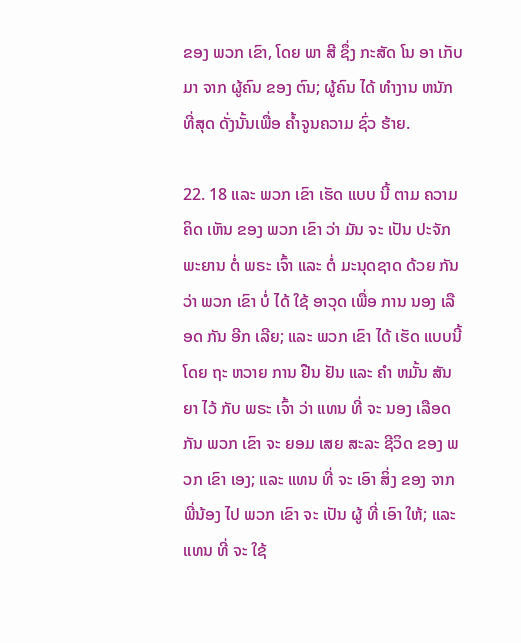ຂອງ ພວກ ເຂົາ, ໂດຍ ພາ ສີ ຊຶ່ງ ກະສັດ ໂນ ອາ ເກັບ ມາ ຈາກ ຜູ້ຄົນ ຂອງ ຕົນ; ຜູ້ຄົນ ໄດ້ ທໍາງານ ຫນັກ ທີ່ສຸດ ດັ່ງນັ້ນເພື່ອ ຄ້ຳຈູນຄວາມ ຊົ່ວ ຮ້າຍ.

22. 18 ແລະ ພວກ ເຂົາ ເຮັດ ແບບ ນີ້ ຕາມ ຄວາມ ຄິດ ເຫັນ ຂອງ ພວກ ເຂົາ ວ່າ ມັນ ຈະ ເປັນ ປະຈັກ ພະຍານ ຕໍ່ ພຣະ ເຈົ້າ ແລະ ຕໍ່ ມະນຸດຊາດ ດ້ວຍ ກັນ ວ່າ ພວກ ເຂົາ ບໍ່ ໄດ້ ໃຊ້ ອາວຸດ ເພື່ອ ການ ນອງ ເລືອດ ກັນ ອີກ ເລີຍ; ແລະ ພວກ ເຂົາ ໄດ້ ເຮັດ ແບບນີ້ ໂດຍ ຖະ ຫວາຍ ການ ຢືນ ຢັນ ແລະ ຄໍາ ຫມັ້ນ ສັນຍາ ໄວ້ ກັບ ພຣະ ເຈົ້າ ວ່າ ແທນ ທີ່ ຈະ ນອງ ເລືອດ ກັນ ພວກ ເຂົາ ຈະ ຍອມ ເສຍ ສະລະ ຊີວິດ ຂອງ ພວກ ເຂົາ ເອງ; ແລະ ແທນ ທີ່ ຈະ ເອົາ ສິ່ງ ຂອງ ຈາກ ພີ່ນ້ອງ ໄປ ພວກ ເຂົາ ຈະ ເປັນ ຜູ້ ທີ່ ເອົາ ໃຫ້; ແລະ ແທນ ທີ່ ຈະ ໃຊ້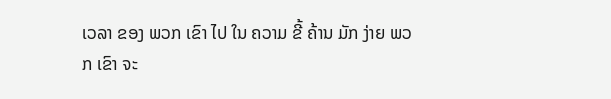ເວລາ ຂອງ ພວກ ເຂົາ ໄປ ໃນ ຄວາມ ຂີ້ ຄ້ານ ມັກ ງ່າຍ ພວກ ເຂົາ ຈະ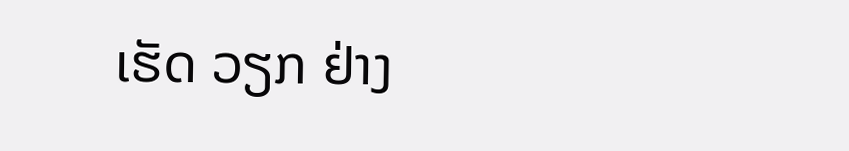ເຮັດ ວຽກ ຢ່າງ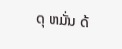ດຸ ຫມັ່ນ ດ້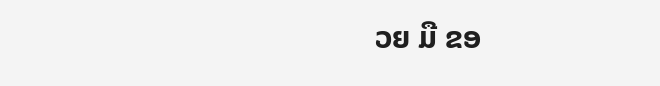ວຍ ມື ຂອ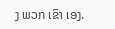ງ ພວກ ເຂົາ ເອງ.